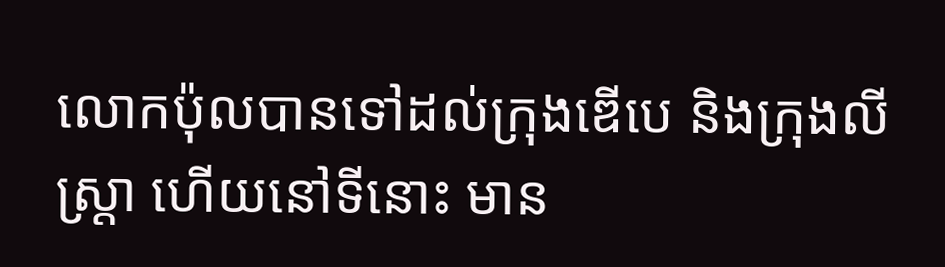លោកប៉ុលបានទៅដល់ក្រុងឌើបេ និងក្រុងលីស្ត្រា ហើយនៅទីនោះ មាន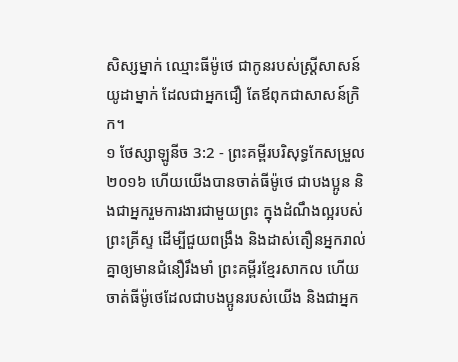សិស្សម្នាក់ ឈ្មោះធីម៉ូថេ ជាកូនរបស់ស្ត្រីសាសន៍យូដាម្នាក់ ដែលជាអ្នកជឿ តែឪពុកជាសាសន៍ក្រិក។
១ ថែស្សាឡូនីច 3:2 - ព្រះគម្ពីរបរិសុទ្ធកែសម្រួល ២០១៦ ហើយយើងបានចាត់ធីម៉ូថេ ជាបងប្អូន និងជាអ្នករួមការងារជាមួយព្រះ ក្នុងដំណឹងល្អរបស់ព្រះគ្រីស្ទ ដើម្បីជួយពង្រឹង និងដាស់តឿនអ្នករាល់គ្នាឲ្យមានជំនឿរឹងមាំ ព្រះគម្ពីរខ្មែរសាកល ហើយចាត់ធីម៉ូថេដែលជាបងប្អូនរបស់យើង និងជាអ្នក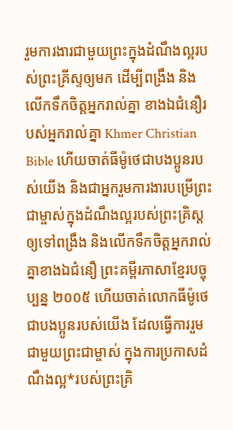រួមការងារជាមួយព្រះក្នុងដំណឹងល្អរបស់ព្រះគ្រីស្ទឲ្យមក ដើម្បីពង្រឹង និងលើកទឹកចិត្តអ្នករាល់គ្នា ខាងឯជំនឿរបស់អ្នករាល់គ្នា Khmer Christian Bible ហើយចាត់ធីម៉ូថេជាបងប្អូនរបស់យើង និងជាអ្នករួមការងារបម្រើព្រះជាម្ចាស់ក្នុងដំណឹងល្អរបស់ព្រះគ្រិស្ដឲ្យទៅពង្រឹង និងលើកទឹកចិត្តអ្នករាល់គ្នាខាងឯជំនឿ ព្រះគម្ពីរភាសាខ្មែរបច្ចុប្បន្ន ២០០៥ ហើយចាត់លោកធីម៉ូថេជាបងប្អូនរបស់យើង ដែលធ្វើការរួមជាមួយព្រះជាម្ចាស់ ក្នុងការប្រកាសដំណឹងល្អ*របស់ព្រះគ្រិ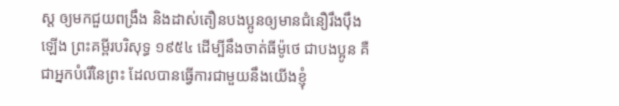ស្ដ ឲ្យមកជួយពង្រឹង និងដាស់តឿនបងប្អូនឲ្យមានជំនឿរឹងប៉ឹងឡើង ព្រះគម្ពីរបរិសុទ្ធ ១៩៥៤ ដើម្បីនឹងចាត់ធីម៉ូថេ ជាបងប្អូន គឺជាអ្នកបំរើនៃព្រះ ដែលបានធ្វើការជាមួយនឹងយើងខ្ញុំ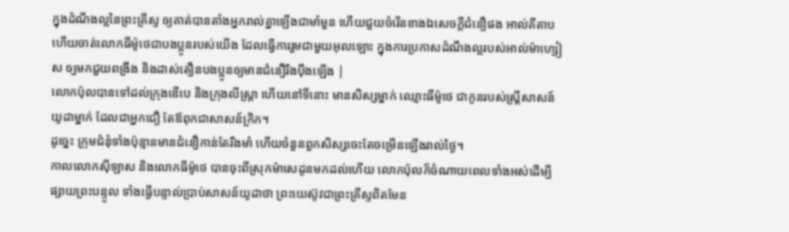ក្នុងដំណឹងល្អនៃព្រះគ្រីស្ទ ឲ្យគាត់បានតាំងអ្នករាល់គ្នាឡើងជាមាំមួន ហើយជួយចំរើនខាងឯសេចក្ដីជំនឿផង អាល់គីតាប ហើយចាត់លោកធីម៉ូថេជាបងប្អូនរបស់យើង ដែលធ្វើការរួមជាមួយអុលឡោះ ក្នុងការប្រកាសដំណឹងល្អរបស់អាល់ម៉ាហ្សៀស ឲ្យមកជួយពង្រឹង និងដាស់តឿនបងប្អូនឲ្យមានជំនឿរឹងប៉ឹងឡើង |
លោកប៉ុលបានទៅដល់ក្រុងឌើបេ និងក្រុងលីស្ត្រា ហើយនៅទីនោះ មានសិស្សម្នាក់ ឈ្មោះធីម៉ូថេ ជាកូនរបស់ស្ត្រីសាសន៍យូដាម្នាក់ ដែលជាអ្នកជឿ តែឪពុកជាសាសន៍ក្រិក។
ដូច្នេះ ក្រុមជំនុំទាំងប៉ុន្មានមានជំនឿកាន់តែរឹងមាំ ហើយចំនួនពួកសិស្សចេះតែចម្រើនឡើងរាល់ថ្ងៃ។
កាលលោកស៊ីឡាស និងលោកធីម៉ូថេ បានចុះពីស្រុកម៉ាសេដូនមកដល់ហើយ លោកប៉ុលក៏ចំណាយពេលទាំងអស់ដើម្បីផ្សាយព្រះបន្ទូល ទាំងធ្វើបន្ទាល់ប្រាប់សាសន៍យូដាថា ព្រះយេស៊ូវជាព្រះគ្រីស្ទពិតមែន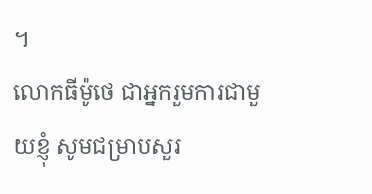។
លោកធីម៉ូថេ ជាអ្នករួមការជាមួយខ្ញុំ សូមជម្រាបសួរ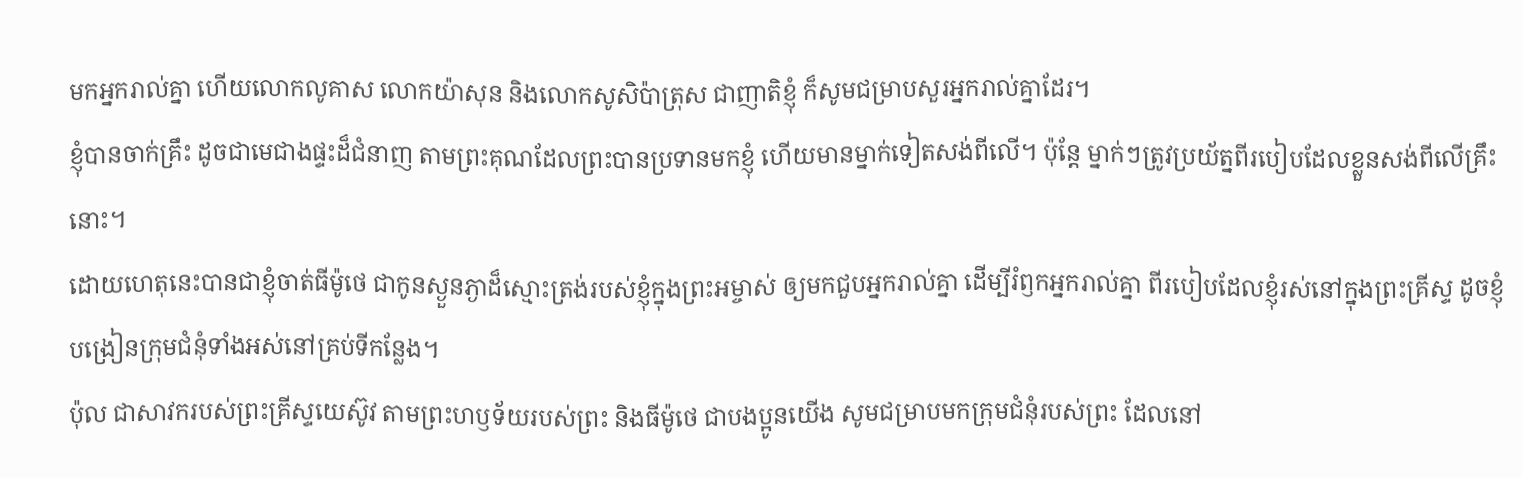មកអ្នករាល់គ្នា ហើយលោកលូគាស លោកយ៉ាសុន និងលោកសូសិប៉ាត្រុស ជាញាតិខ្ញុំ ក៏សូមជម្រាបសួរអ្នករាល់គ្នាដែរ។
ខ្ញុំបានចាក់គ្រឹះ ដូចជាមេជាងផ្ទះដ៏ជំនាញ តាមព្រះគុណដែលព្រះបានប្រទានមកខ្ញុំ ហើយមានម្នាក់ទៀតសង់ពីលើ។ ប៉ុន្តែ ម្នាក់ៗត្រូវប្រយ័ត្នពីរបៀបដែលខ្លួនសង់ពីលើគ្រឹះនោះ។
ដោយហេតុនេះបានជាខ្ញុំចាត់ធីម៉ូថេ ជាកូនស្ងួនភ្ងាដ៏ស្មោះត្រង់របស់ខ្ញុំក្នុងព្រះអម្ចាស់ ឲ្យមកជួបអ្នករាល់គ្នា ដើម្បីរំឭកអ្នករាល់គ្នា ពីរបៀបដែលខ្ញុំរស់នៅក្នុងព្រះគ្រីស្ទ ដូចខ្ញុំបង្រៀនក្រុមជំនុំទាំងអស់នៅគ្រប់ទីកន្លែង។
ប៉ុល ជាសាវករបស់ព្រះគ្រីស្ទយេស៊ូវ តាមព្រះហឫទ័យរបស់ព្រះ និងធីម៉ូថេ ជាបងប្អូនយើង សូមជម្រាបមកក្រុមជំនុំរបស់ព្រះ ដែលនៅ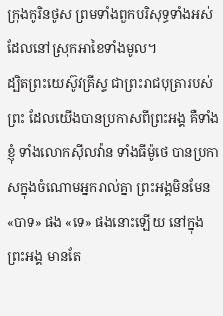ក្រុងកូរិនថូស ព្រមទាំងពួកបរិសុទ្ធទាំងអស់ ដែលនៅស្រុកអាខៃទាំងមូល។
ដ្បិតព្រះយេស៊ូវគ្រីស្ទ ជាព្រះរាជបុត្រារបស់ព្រះ ដែលយើងបានប្រកាសពីព្រះអង្គ គឺទាំងខ្ញុំ ទាំងលោកស៊ីលវ៉ាន ទាំងធីម៉ូថេ បានប្រកាសក្នុងចំណោមអ្នករាល់គ្នា ព្រះអង្គមិនមែន «បាទ» ផង «ទេ» ផងនោះឡើយ នៅក្នុងព្រះអង្គ មានតែ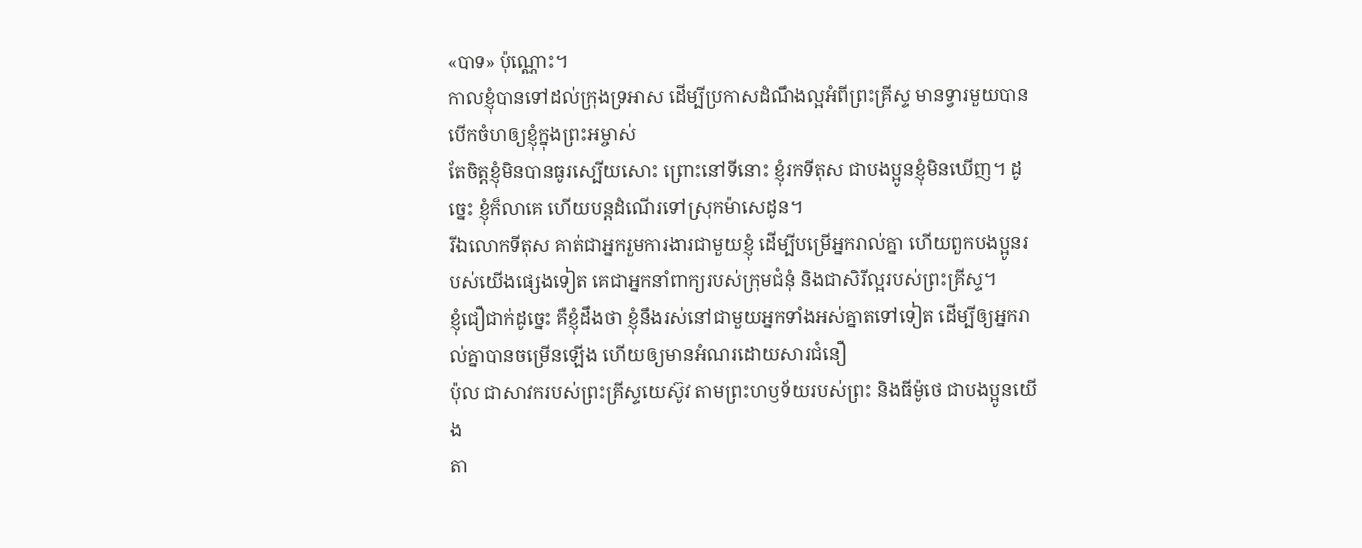«បាទ» ប៉ុណ្ណោះ។
កាលខ្ញុំបានទៅដល់ក្រុងទ្រអាស ដើម្បីប្រកាសដំណឹងល្អអំពីព្រះគ្រីស្ទ មានទ្វារមួយបានបើកចំហឲ្យខ្ញុំក្នុងព្រះអម្ចាស់
តែចិត្តខ្ញុំមិនបានធូរស្បើយសោះ ព្រោះនៅទីនោះ ខ្ញុំរកទីតុស ជាបងប្អូនខ្ញុំមិនឃើញ។ ដូច្នេះ ខ្ញុំក៏លាគេ ហើយបន្តដំណើរទៅស្រុកម៉ាសេដូន។
រីឯលោកទីតុស គាត់ជាអ្នករួមការងារជាមួយខ្ញុំ ដើម្បីបម្រើអ្នករាល់គ្នា ហើយពួកបងប្អូនរបស់យើងផ្សេងទៀត គេជាអ្នកនាំពាក្យរបស់ក្រុមជំនុំ និងជាសិរីល្អរបស់ព្រះគ្រីស្ទ។
ខ្ញុំជឿជាក់ដូច្នេះ គឺខ្ញុំដឹងថា ខ្ញុំនឹងរស់នៅជាមួយអ្នកទាំងអស់គ្នាតទៅទៀត ដើម្បីឲ្យអ្នករាល់គ្នាបានចម្រើនឡើង ហើយឲ្យមានអំណរដោយសារជំនឿ
ប៉ុល ជាសាវករបស់ព្រះគ្រីស្ទយេស៊ូវ តាមព្រះហឫទ័យរបស់ព្រះ និងធីម៉ូថេ ជាបងប្អូនយើង
តា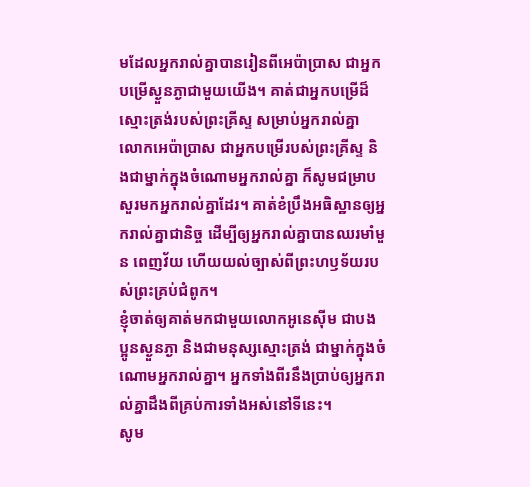មដែលអ្នករាល់គ្នាបានរៀនពីអេប៉ាប្រាស ជាអ្នកបម្រើស្ងួនភ្ងាជាមួយយើង។ គាត់ជាអ្នកបម្រើដ៏ស្មោះត្រង់របស់ព្រះគ្រីស្ទ សម្រាប់អ្នករាល់គ្នា
លោកអេប៉ាប្រាស ជាអ្នកបម្រើរបស់ព្រះគ្រីស្ទ និងជាម្នាក់ក្នុងចំណោមអ្នករាល់គ្នា ក៏សូមជម្រាបសួរមកអ្នករាល់គ្នាដែរ។ គាត់ខំប្រឹងអធិស្ឋានឲ្យអ្នករាល់គ្នាជានិច្ច ដើម្បីឲ្យអ្នករាល់គ្នាបានឈរមាំមួន ពេញវ័យ ហើយយល់ច្បាស់ពីព្រះហឫទ័យរបស់ព្រះគ្រប់ជំពូក។
ខ្ញុំចាត់ឲ្យគាត់មកជាមួយលោកអូនេស៊ីម ជាបងប្អូនស្ងួនភ្ងា និងជាមនុស្សស្មោះត្រង់ ជាម្នាក់ក្នុងចំណោមអ្នករាល់គ្នា។ អ្នកទាំងពីរនឹងប្រាប់ឲ្យអ្នករាល់គ្នាដឹងពីគ្រប់ការទាំងអស់នៅទីនេះ។
សូម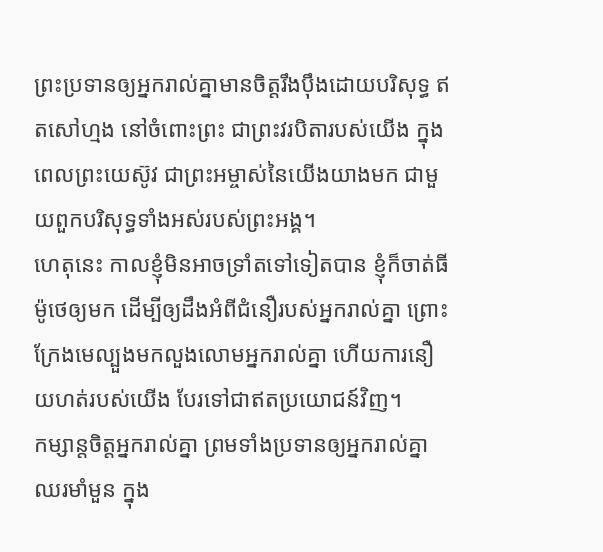ព្រះប្រទានឲ្យអ្នករាល់គ្នាមានចិត្តរឹងប៉ឹងដោយបរិសុទ្ធ ឥតសៅហ្មង នៅចំពោះព្រះ ជាព្រះវរបិតារបស់យើង ក្នុងពេលព្រះយេស៊ូវ ជាព្រះអម្ចាស់នៃយើងយាងមក ជាមួយពួកបរិសុទ្ធទាំងអស់របស់ព្រះអង្គ។
ហេតុនេះ កាលខ្ញុំមិនអាចទ្រាំតទៅទៀតបាន ខ្ញុំក៏ចាត់ធីម៉ូថេឲ្យមក ដើម្បីឲ្យដឹងអំពីជំនឿរបស់អ្នករាល់គ្នា ព្រោះក្រែងមេល្បួងមកលួងលោមអ្នករាល់គ្នា ហើយការនឿយហត់របស់យើង បែរទៅជាឥតប្រយោជន៍វិញ។
កម្សាន្តចិត្តអ្នករាល់គ្នា ព្រមទាំងប្រទានឲ្យអ្នករាល់គ្នាឈរមាំមួន ក្នុង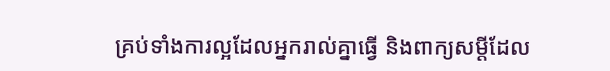គ្រប់ទាំងការល្អដែលអ្នករាល់គ្នាធ្វើ និងពាក្យសម្ដីដែល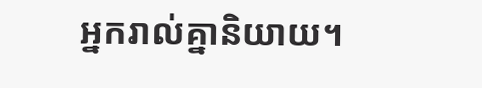អ្នករាល់គ្នានិយាយ។